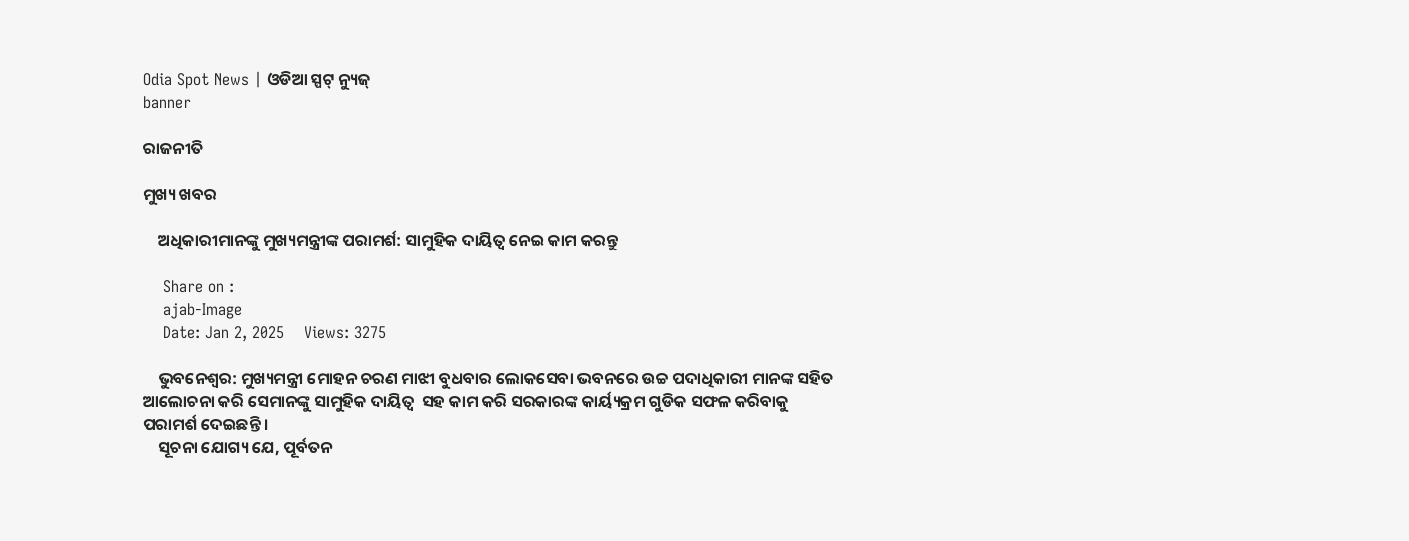Odia Spot News | ଓଡିଆ ସ୍ପଟ୍ ନ୍ୟୁଜ୍
banner

ରାଜନୀତି

ମୁଖ୍ୟ ଖବର

    ଅଧିକାରୀମାନଙ୍କୁ ମୁଖ୍ୟମନ୍ତ୍ରୀଙ୍କ ପରାମର୍ଶ: ସାମୁହିକ ଦାୟିତ୍ୱ ନେଇ କାମ କରନ୍ତୁ

    Share on :
    ajab-Image
    Date: Jan 2, 2025    Views: 3275

    ଭୁବନେଶ୍ୱର: ମୁଖ୍ୟମନ୍ତ୍ରୀ ମୋହନ ଚରଣ ମାଝୀ ବୁଧବାର ଲୋକସେବା ଭବନରେ ଉଚ୍ଚ ପଦାଧିକାରୀ ମାନଙ୍କ ସହିତ ଆଲୋଚନା କରି ସେମାନଙ୍କୁ ସାମୁହିକ ଦାୟିତ୍ୱ  ସହ କାମ କରି ସରକାରଙ୍କ କାର୍ୟ୍ୟକ୍ରମ ଗୁଡିକ ସଫଳ କରିବାକୁ ପରାମର୍ଶ ଦେଇଛନ୍ତି ।
    ସୂଚନା ଯୋଗ୍ୟ ଯେ, ପୂର୍ବତନ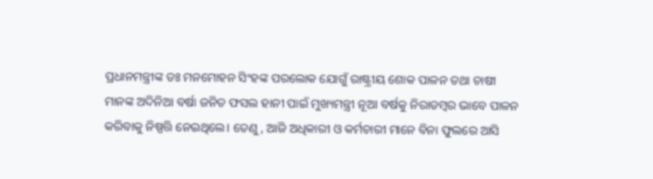ପ୍ରଧାନମନ୍ତ୍ରୀଙ୍କ ଡଃ ମନମୋହନ ସିଂହଙ୍କ ପରଲୋକ ଯୋଗୁଁ ରାଷ୍ଟ୍ରୀୟ ଶୋକ ପାଳନ ତଥା ଚାଷୀ ମାନଙ୍କ ଅଦିନିଆ ବର୍ଷା ଜନିତ ଫସଲ ହାନୀ ପାଇଁ ମୁଖ୍ୟମନ୍ତ୍ରୀ ନୂଆ ବର୍ଷକୁ ନିରାଡମ୍ବର ଭାବେ ପାଳନ କରିବାକୁ ନିଷ୍ପତ୍ତି ନେଇଥିଲେ। ତେଣୁ, ଆଜି ଅଧିକାରୀ ଓ କର୍ମଚାରୀ ମାନେ ବିନା ଫୁଲରେ ଆସି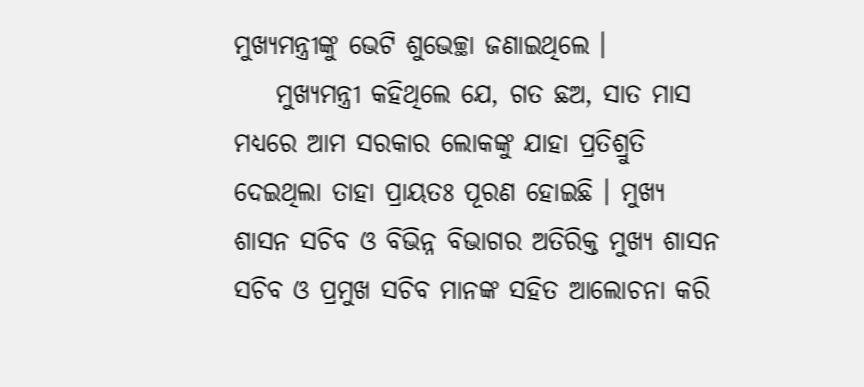ମୁଖ୍ୟମନ୍ତ୍ରୀଙ୍କୁ ଭେଟି ଶୁଭେଚ୍ଛା ଜଣାଇଥିଲେ ।
    ମୁଖ୍ୟମନ୍ତ୍ରୀ କହିଥିଲେ ଯେ, ଗତ ଛଅ, ସାତ ମାସ ମଧ୍ୟରେ ଆମ ସରକାର ଲୋକଙ୍କୁ ଯାହା ପ୍ରତିଶ୍ରୁତି ଦେଇଥିଲା ତାହା ପ୍ରାୟତଃ ପୂରଣ ହୋଇଛି । ମୁଖ୍ୟ ଶାସନ ସଚିବ ଓ ବିଭିନ୍ନ ବିଭାଗର ଅତିରିକ୍ତ ମୁଖ୍ୟ ଶାସନ ସଚିବ ଓ ପ୍ରମୁଖ ସଚିବ ମାନଙ୍କ ସହିତ ଆଲୋଚନା କରି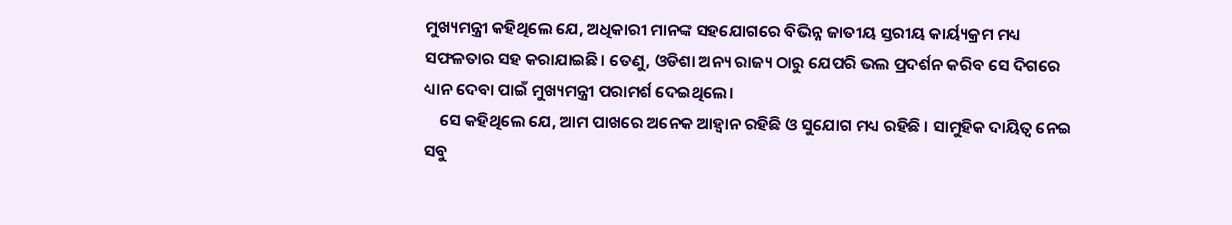ମୁଖ୍ୟମନ୍ତ୍ରୀ କହିଥିଲେ ଯେ, ଅଧିକାରୀ ମାନଙ୍କ ସହଯୋଗରେ ବିଭିନ୍ନ ଜାତୀୟ ସ୍ତରୀୟ କାର୍ୟ୍ୟକ୍ରମ ମଧ୍ୟ ସଫଳତାର ସହ କରାଯାଇଛି। ତେଣୁ, ଓଡିଶା ଅନ୍ୟ ରାଜ୍ୟ ଠାରୁ ଯେପରି ଭଲ ପ୍ରଦର୍ଶନ କରିବ ସେ ଦିଗରେ ଧ୍ୟାନ ଦେବା ପାଇଁ ମୁଖ୍ୟମନ୍ତ୍ରୀ ପରାମର୍ଶ ଦେଇଥିଲେ।
    ସେ କହିଥିଲେ ଯେ, ଆମ ପାଖରେ ଅନେକ ଆହ୍ୱାନ ରହିଛି ଓ ସୁଯୋଗ ମଧ୍ୟ ରହିଛି । ସାମୁହିକ ଦାୟିତ୍ୱ ନେଇ ସବୁ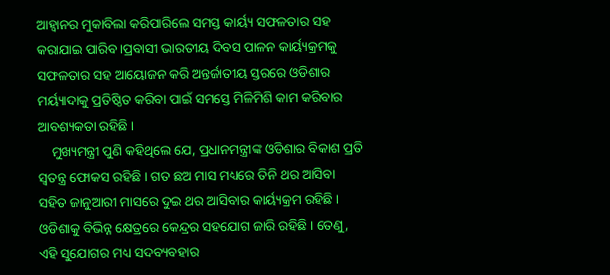ଆହ୍ୱାନର ମୁକାବିଲା କରିପାରିଲେ ସମସ୍ତ କାର୍ୟ୍ୟ ସଫଳତାର ସହ କରାଯାଇ ପାରିବ ।ପ୍ରବାସୀ ଭାରତୀୟ ଦିବସ ପାଳନ କାର୍ୟ୍ୟକ୍ରମକୁ ସଫଳତାର ସହ ଆୟୋଜନ କରି ଅନ୍ତର୍ଜାତୀୟ ସ୍ତରରେ ଓଡିଶାର ମର୍ୟ୍ୟାଦାକୁ ପ୍ରତିଷ୍ଠିତ କରିବା ପାଇଁ ସମସ୍ତେ ମିଳିମିଶି କାମ କରିବାର ଆବଶ୍ୟକତା ରହିଛି ।
    ମୁଖ୍ୟମନ୍ତ୍ରୀ ପୁଣି କହିଥିଲେ ଯେ, ପ୍ରଧାନମନ୍ତ୍ରୀଙ୍କ ଓଡିଶାର ବିକାଶ ପ୍ରତି ସ୍ୱତନ୍ତ୍ର ଫୋକସ ରହିଛି । ଗତ ଛଅ ମାସ ମଧ୍ୟରେ ତିନି ଥର ଆସିବା ସହିତ ଜାନୁଆରୀ ମାସରେ ଦୁଇ ଥର ଆସିବାର କାର୍ୟ୍ୟକ୍ରମ ରହିଛି । ଓଡିଶାକୁ ବିଭିନ୍ନ କ୍ଷେତ୍ରରେ କେନ୍ଦ୍ରର ସହଯୋଗ ଜାରି ରହିଛି । ତେଣୁ, ଏହି ସୁଯୋଗର ମଧ୍ୟ ସଦବ୍ୟବହାର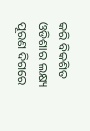କରି ବିକଶିତ ଓଡିଶାର ଲକ୍ଷ୍ୟ ପୂରଣ ଦିଗରେ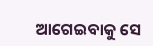ଆଗେଇବାକୁ ସେ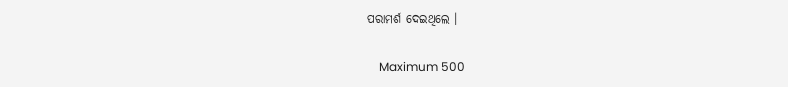ପରାମର୍ଶ ଦେଇଥିଲେ ।

    Maximum 500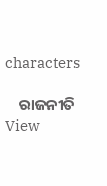characters

    ରାଜନୀତି View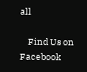all

    Find Us on Facebook